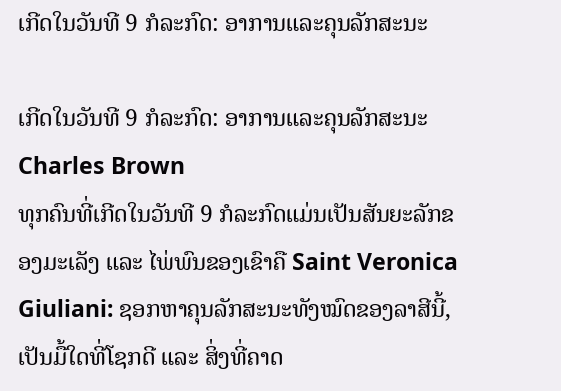ເກີດໃນວັນທີ 9 ກໍລະກົດ: ອາການແລະຄຸນລັກສະນະ

ເກີດໃນວັນທີ 9 ກໍລະກົດ: ອາການແລະຄຸນລັກສະນະ
Charles Brown
ທຸກຄົນທີ່ເກີດໃນວັນທີ 9 ກໍລະກົດແມ່ນເປັນສັນຍະລັກຂອງມະເລັງ ແລະ ໄພ່ພົນຂອງເຂົາຄື Saint Veronica Giuliani: ຊອກຫາຄຸນລັກສະນະທັງໝົດຂອງລາສີນີ້, ເປັນມື້ໃດທີ່ໂຊກດີ ແລະ ສິ່ງທີ່ຄາດ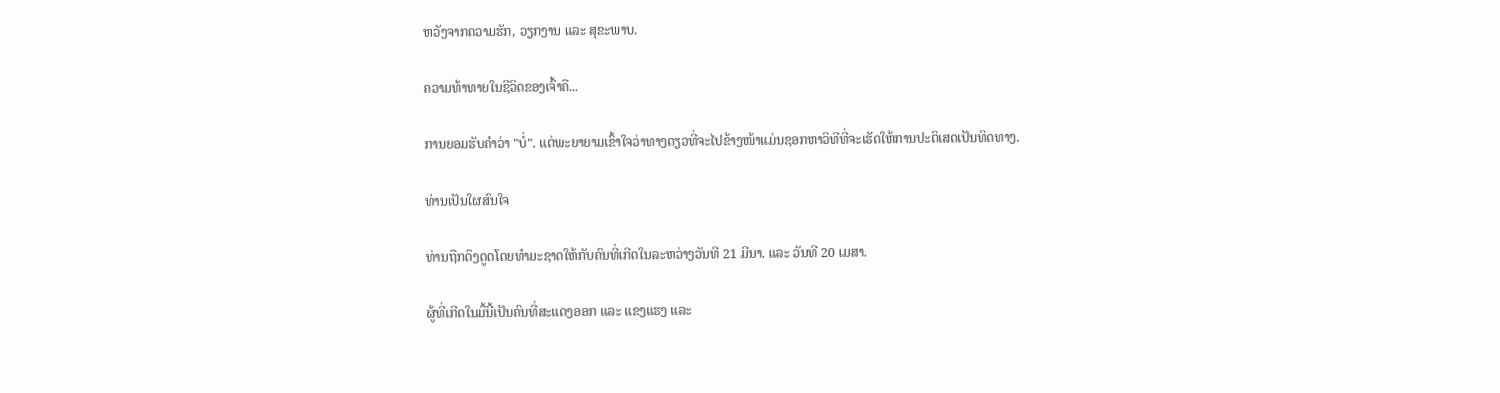ຫວັງຈາກຄວາມຮັກ, ວຽກງານ ແລະ ສຸຂະພາບ.

ຄວາມທ້າທາຍໃນຊີວິດຂອງເຈົ້າຄື...

ການຍອມຮັບຄຳວ່າ "ບໍ່". ແຕ່ພະຍາຍາມເຂົ້າໃຈວ່າທາງດຽວທີ່ຈະໄປຂ້າງໜ້າແມ່ນຊອກຫາວິທີທີ່ຈະເຮັດໃຫ້ການປະຕິເສດເປັນທິດທາງ.

ທ່ານເປັນໃຜສົນໃຈ

ທ່ານຖືກດຶງດູດໂດຍທໍາມະຊາດໃຫ້ກັບຄົນທີ່ເກີດໃນລະຫວ່າງວັນທີ 21 ມີນາ. ແລະ ວັນທີ 20 ເມສາ.

ຜູ້ທີ່ເກີດໃນມື້ນີ້ເປັນຄົນທີ່ສະແດງອອກ ແລະ ແຂງແຮງ ແລະ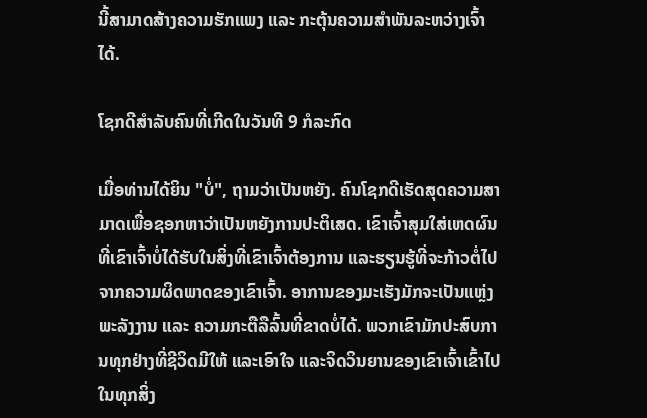ນີ້ສາມາດສ້າງຄວາມຮັກແພງ ແລະ ກະຕຸ້ນຄວາມສຳພັນລະຫວ່າງເຈົ້າໄດ້.

ໂຊກດີສຳລັບຄົນທີ່ເກີດໃນວັນທີ 9 ກໍລະກົດ

ເມື່ອທ່ານໄດ້ຍິນ "ບໍ່", ຖາມວ່າເປັນຫຍັງ. ຄົນໂຊກດີເຮັດສຸດຄວາມສາມາດເພື່ອຊອກຫາວ່າເປັນຫຍັງການປະຕິເສດ. ເຂົາເຈົ້າສຸມໃສ່ເຫດຜົນທີ່ເຂົາເຈົ້າບໍ່ໄດ້ຮັບໃນສິ່ງທີ່ເຂົາເຈົ້າຕ້ອງການ ແລະຮຽນຮູ້ທີ່ຈະກ້າວຕໍ່ໄປຈາກຄວາມຜິດພາດຂອງເຂົາເຈົ້າ. ອາການຂອງມະເຮັງມັກຈະເປັນແຫຼ່ງພະລັງງານ ແລະ ຄວາມກະຕືລືລົ້ນທີ່ຂາດບໍ່ໄດ້. ພວກເຂົາມັກປະສົບການທຸກຢ່າງທີ່ຊີວິດມີໃຫ້ ແລະເອົາໃຈ ແລະຈິດວິນຍານຂອງເຂົາເຈົ້າເຂົ້າໄປໃນທຸກສິ່ງ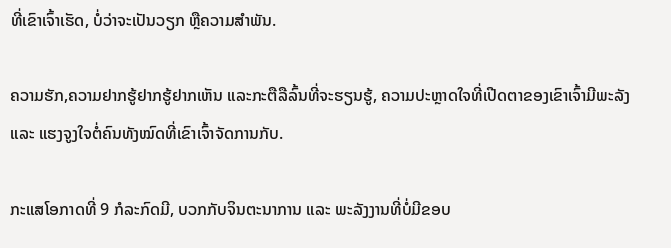ທີ່ເຂົາເຈົ້າເຮັດ, ບໍ່ວ່າຈະເປັນວຽກ ຫຼືຄວາມສໍາພັນ.

ຄວາມຮັກ,ຄວາມຢາກຮູ້ຢາກຮູ້ຢາກເຫັນ ແລະກະຕືລືລົ້ນທີ່ຈະຮຽນຮູ້, ຄວາມປະຫຼາດໃຈທີ່ເປີດຕາຂອງເຂົາເຈົ້າມີພະລັງ ແລະ ແຮງຈູງໃຈຕໍ່ຄົນທັງໝົດທີ່ເຂົາເຈົ້າຈັດການກັບ.

ກະແສໂອກາດທີ່ 9 ກໍລະກົດມີ, ບວກກັບຈິນຕະນາການ ແລະ ພະລັງງານທີ່ບໍ່ມີຂອບ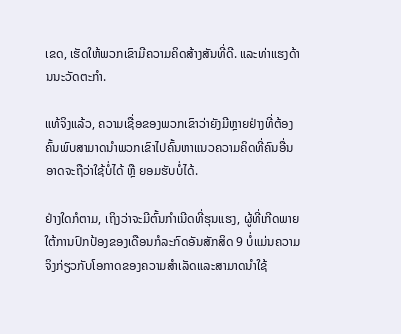ເຂດ, ເຮັດໃຫ້ພວກເຂົາມີຄວາມຄິດສ້າງສັນທີ່ດີ. ແລະທ່າແຮງດ້ານນະວັດຕະກໍາ.

ແທ້ຈິງແລ້ວ, ຄວາມເຊື່ອຂອງພວກເຂົາວ່າຍັງມີຫຼາຍຢ່າງທີ່ຕ້ອງຄົ້ນພົບສາມາດນໍາພວກເຂົາໄປຄົ້ນຫາແນວຄວາມຄິດທີ່ຄົນອື່ນອາດຈະຖືວ່າໃຊ້ບໍ່ໄດ້ ຫຼື ຍອມຮັບບໍ່ໄດ້.

ຢ່າງໃດກໍຕາມ, ເຖິງວ່າຈະມີຕົ້ນກໍາເນີດທີ່ຮຸນແຮງ, ຜູ້ທີ່ເກີດພາຍໃຕ້ການປົກປ້ອງຂອງເດືອນກໍລະກົດອັນສັກສິດ 9 ບໍ່ແມ່ນຄວາມຈິງກ່ຽວກັບໂອກາດຂອງຄວາມສໍາເລັດແລະສາມາດນໍາໃຊ້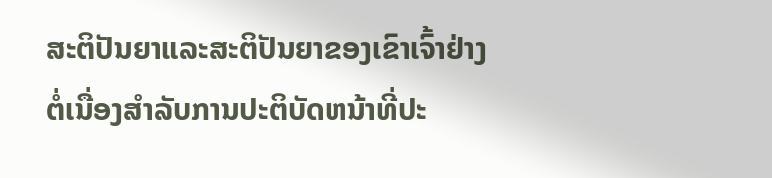ສະຕິປັນຍາແລະສະຕິປັນຍາຂອງເຂົາເຈົ້າຢ່າງຕໍ່ເນື່ອງສໍາລັບການປະຕິບັດຫນ້າທີ່ປະ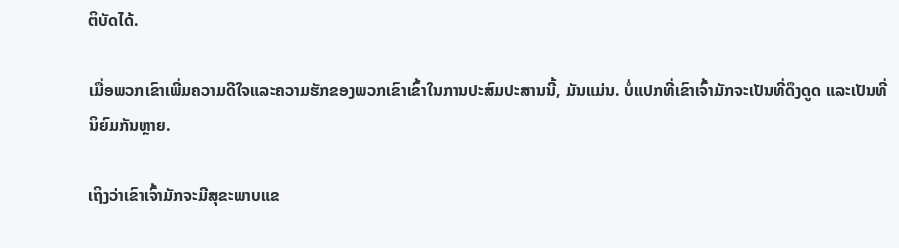ຕິບັດໄດ້.

ເມື່ອພວກເຂົາເພີ່ມຄວາມດີໃຈແລະຄວາມຮັກຂອງພວກເຂົາເຂົ້າໃນການປະສົມປະສານນີ້, ມັນແມ່ນ. ບໍ່ແປກທີ່ເຂົາເຈົ້າມັກຈະເປັນທີ່ດຶງດູດ ແລະເປັນທີ່ນິຍົມກັນຫຼາຍ.

ເຖິງວ່າເຂົາເຈົ້າມັກຈະມີສຸຂະພາບແຂ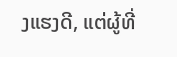ງແຮງດີ, ແຕ່ຜູ້ທີ່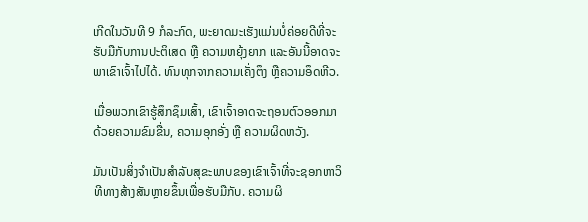ເກີດໃນວັນທີ 9 ກໍລະກົດ, ພະຍາດມະເຮັງແມ່ນບໍ່ຄ່ອຍດີທີ່ຈະຮັບມືກັບການປະຕິເສດ ຫຼື ຄວາມຫຍຸ້ງຍາກ ແລະອັນນີ້ອາດຈະພາເຂົາເຈົ້າໄປໄດ້. ທົນທຸກຈາກຄວາມເຄັ່ງຕຶງ ຫຼືຄວາມອຶດຫີວ.

ເມື່ອພວກເຂົາຮູ້ສຶກຊຶມເສົ້າ, ເຂົາເຈົ້າອາດຈະຖອນຕົວອອກມາດ້ວຍຄວາມຂົມຂື່ນ, ຄວາມອຸກອັ່ງ ຫຼື ຄວາມຜິດຫວັງ.

ມັນເປັນສິ່ງຈໍາເປັນສໍາລັບສຸຂະພາບຂອງເຂົາເຈົ້າທີ່ຈະຊອກຫາວິທີທາງສ້າງສັນຫຼາຍຂຶ້ນເພື່ອຮັບມືກັບ. ຄວາມຜິ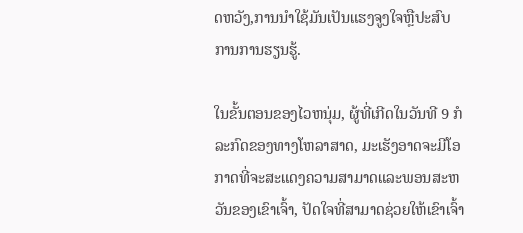ດຫວັງ,ການນໍາໃຊ້ມັນເປັນແຮງຈູງໃຈຫຼືປະສົບການການຮຽນຮູ້.

ໃນຂັ້ນຕອນຂອງໄວຫນຸ່ມ, ຜູ້ທີ່ເກີດໃນວັນທີ 9 ກໍລະກົດຂອງທາງໂຫລາສາດ, ມະເຮັງອາດຈະມີໂອກາດທີ່ຈະສະແດງຄວາມສາມາດແລະພອນສະຫວັນຂອງເຂົາເຈົ້າ, ປັດໃຈທີ່ສາມາດຊ່ວຍໃຫ້ເຂົາເຈົ້າ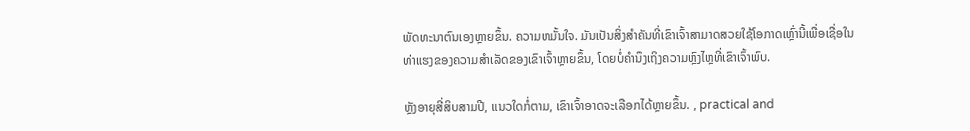ພັດທະນາຕົນເອງຫຼາຍຂຶ້ນ. ຄວາມຫມັ້ນໃຈ. ມັນເປັນສິ່ງສຳຄັນທີ່ເຂົາເຈົ້າສາມາດສວຍໃຊ້ໂອກາດເຫຼົ່ານີ້ເພື່ອເຊື່ອໃນທ່າແຮງຂອງຄວາມສຳເລັດຂອງເຂົາເຈົ້າຫຼາຍຂຶ້ນ, ໂດຍບໍ່ຄຳນຶງເຖິງຄວາມຫຼົງໄຫຼທີ່ເຂົາເຈົ້າພົບ.

ຫຼັງອາຍຸສີ່ສິບສາມປີ, ແນວໃດກໍ່ຕາມ, ເຂົາເຈົ້າອາດຈະເລືອກໄດ້ຫຼາຍຂຶ້ນ. , practical and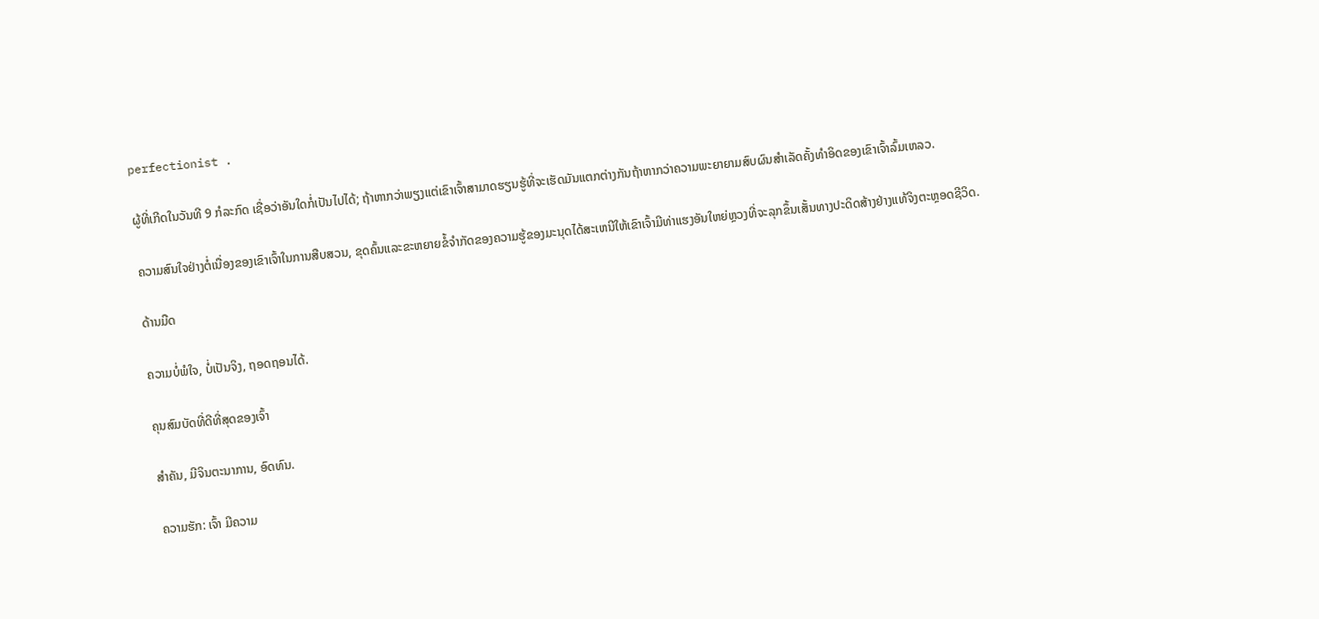perfectionist .

ຜູ້ທີ່ເກີດໃນວັນທີ 9 ກໍລະກົດ ເຊື່ອວ່າອັນໃດກໍ່ເປັນໄປໄດ້; ຖ້າຫາກວ່າພຽງແຕ່ເຂົາເຈົ້າສາມາດຮຽນຮູ້ທີ່ຈະເຮັດມັນແຕກຕ່າງກັນຖ້າຫາກວ່າຄວາມພະຍາຍາມສົບຜົນສໍາເລັດຄັ້ງທໍາອິດຂອງເຂົາເຈົ້າລົ້ມເຫລວ.

ຄວາມສົນໃຈຢ່າງຕໍ່ເນື່ອງຂອງເຂົາເຈົ້າໃນການສືບສວນ, ຂຸດຄົ້ນແລະຂະຫຍາຍຂໍ້ຈໍາກັດຂອງຄວາມຮູ້ຂອງມະນຸດໄດ້ສະເຫນີໃຫ້ເຂົາເຈົ້າມີທ່າແຮງອັນໃຫຍ່ຫຼວງທີ່ຈະລຸກຂຶ້ນເສັ້ນທາງປະດິດສ້າງຢ່າງແທ້ຈິງຕະຫຼອດຊີວິດ.

ດ້ານມືດ

ຄວາມບໍ່ພໍໃຈ, ບໍ່ເປັນຈິງ, ຖອດຖອນໄດ້.

ຄຸນສົມບັດທີ່ດີທີ່ສຸດຂອງເຈົ້າ

ສຳຄັນ, ມີຈິນຕະນາການ, ອົດທົນ.

ຄວາມຮັກ: ເຈົ້າ ມີຄວາມ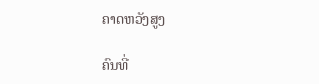ຄາດຫວັງສູງ

ຄົນທີ່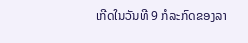ເກີດໃນວັນທີ 9 ກໍລະກົດຂອງລາ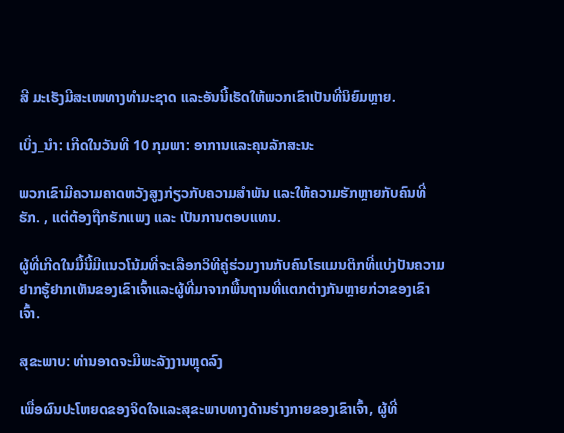ສີ ມະເຮັງມີສະເໜທາງທໍາມະຊາດ ແລະອັນນີ້ເຮັດໃຫ້ພວກເຂົາເປັນທີ່ນິຍົມຫຼາຍ.

ເບິ່ງ_ນຳ: ເກີດໃນວັນທີ 10 ກຸມພາ: ອາການແລະຄຸນລັກສະນະ

ພວກເຂົາມີຄວາມຄາດຫວັງສູງກ່ຽວກັບຄວາມສຳພັນ ແລະໃຫ້ຄວາມຮັກຫຼາຍກັບຄົນທີ່ຮັກ. , ແຕ່ຕ້ອງຖືກຮັກແພງ ແລະ ເປັນການຕອບແທນ.

ຜູ້ທີ່ເກີດໃນມື້ນີ້ມີແນວໂນ້ມທີ່ຈະເລືອກວິທີຄູ່ຮ່ວມງານກັບຄົນໂຣແມນຕິກທີ່ແບ່ງປັນຄວາມຢາກຮູ້ຢາກເຫັນຂອງເຂົາເຈົ້າແລະຜູ້ທີ່ມາຈາກພື້ນຖານທີ່ແຕກຕ່າງກັນຫຼາຍກ່ວາຂອງເຂົາເຈົ້າ.

ສຸຂະພາບ: ທ່ານອາດຈະມີພະລັງງານຫຼຸດລົງ

ເພື່ອຜົນປະໂຫຍດຂອງຈິດໃຈແລະສຸຂະພາບທາງດ້ານຮ່າງກາຍຂອງເຂົາເຈົ້າ, ຜູ້ທີ່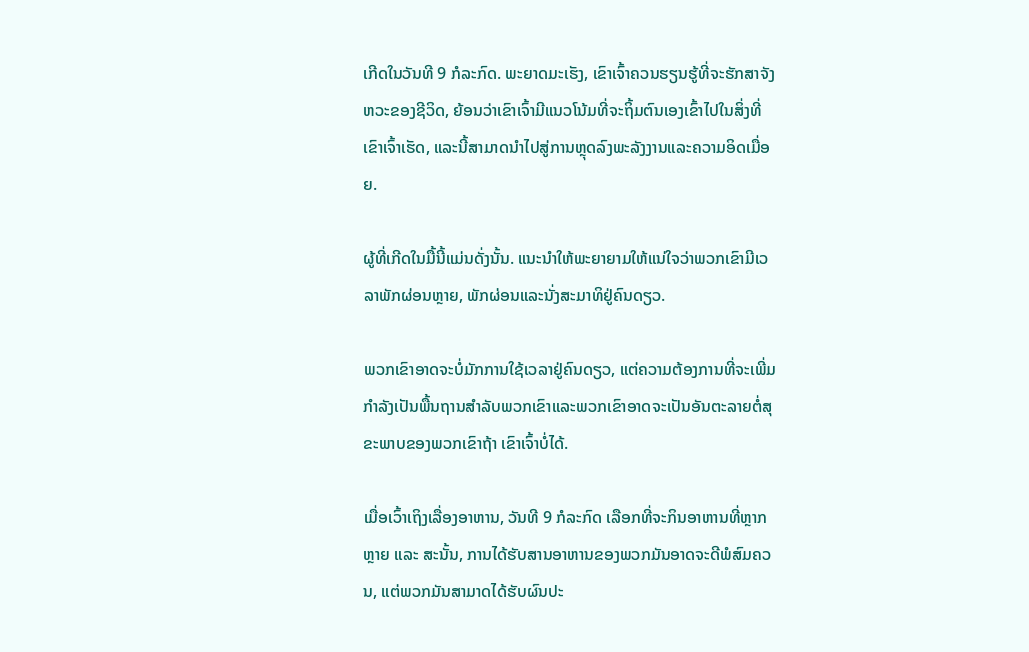ເກີດໃນວັນທີ 9 ກໍລະກົດ. ພະຍາດມະເຮັງ, ເຂົາເຈົ້າຄວນຮຽນຮູ້ທີ່ຈະຮັກສາຈັງຫວະຂອງຊີວິດ, ຍ້ອນວ່າເຂົາເຈົ້າມີແນວໂນ້ມທີ່ຈະຖິ້ມຕົນເອງເຂົ້າໄປໃນສິ່ງທີ່ເຂົາເຈົ້າເຮັດ, ແລະນີ້ສາມາດນໍາໄປສູ່ການຫຼຸດລົງພະລັງງານແລະຄວາມອິດເມື່ອຍ.

ຜູ້ທີ່ເກີດໃນມື້ນີ້ແມ່ນດັ່ງນັ້ນ. ແນະນໍາໃຫ້ພະຍາຍາມໃຫ້ແນ່ໃຈວ່າພວກເຂົາມີເວລາພັກຜ່ອນຫຼາຍ, ພັກຜ່ອນແລະນັ່ງສະມາທິຢູ່ຄົນດຽວ.

ພວກເຂົາອາດຈະບໍ່ມັກການໃຊ້ເວລາຢູ່ຄົນດຽວ, ແຕ່ຄວາມຕ້ອງການທີ່ຈະເພີ່ມກໍາລັງເປັນພື້ນຖານສໍາລັບພວກເຂົາແລະພວກເຂົາອາດຈະເປັນອັນຕະລາຍຕໍ່ສຸຂະພາບຂອງພວກເຂົາຖ້າ ເຂົາເຈົ້າບໍ່ໄດ້.

ເມື່ອເວົ້າເຖິງເລື່ອງອາຫານ, ວັນທີ 9 ກໍລະກົດ ເລືອກທີ່ຈະກິນອາຫານທີ່ຫຼາກຫຼາຍ ແລະ ສະນັ້ນ, ການໄດ້ຮັບສານອາຫານຂອງພວກມັນອາດຈະດີພໍສົມຄວນ, ແຕ່ພວກມັນສາມາດໄດ້ຮັບຜົນປະ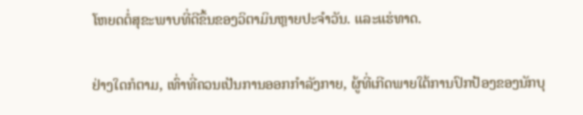ໂຫຍດຕໍ່ສຸຂະພາບທີ່ດີຂຶ້ນຂອງວິຕາມິນຫຼາຍປະຈໍາວັນ. ແລະແຮ່ທາດ.

ຢ່າງໃດກໍຕາມ, ເທົ່າທີ່ຄວນເປັນການອອກກຳລັງກາຍ, ຜູ້ທີ່ເກີດພາຍໃຕ້ການປົກປ້ອງຂອງນັກບຸ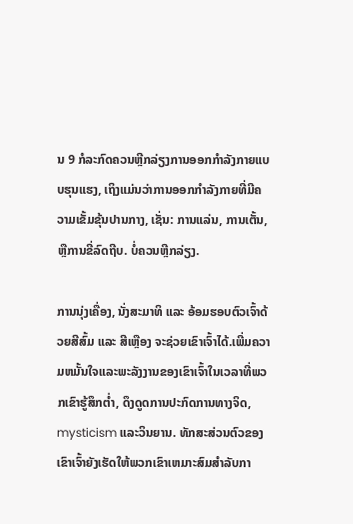ນ 9 ກໍລະກົດຄວນຫຼີກລ່ຽງການອອກກຳລັງກາຍແບບຮຸນແຮງ, ເຖິງແມ່ນວ່າການອອກກຳລັງກາຍທີ່ມີຄວາມເຂັ້ມຂຸ້ນປານກາງ, ເຊັ່ນ: ການແລ່ນ, ການເຕັ້ນ, ຫຼືການຂີ່ລົດຖີບ. ບໍ່ຄວນຫຼີກລ່ຽງ.

ການນຸ່ງເຄື່ອງ, ນັ່ງສະມາທິ ແລະ ອ້ອມຮອບຕົວເຈົ້າດ້ວຍສີສົ້ມ ແລະ ສີເຫຼືອງ ຈະຊ່ວຍເຂົາເຈົ້າໄດ້.ເພີ່ມຄວາມຫມັ້ນໃຈແລະພະລັງງານຂອງເຂົາເຈົ້າໃນເວລາທີ່ພວກເຂົາຮູ້ສຶກຕ່ຳ, ດຶງດູດການປະກົດການທາງຈິດ, mysticism ແລະວິນຍານ. ທັກສະສ່ວນຕົວຂອງເຂົາເຈົ້າຍັງເຮັດໃຫ້ພວກເຂົາເຫມາະສົມສໍາລັບກາ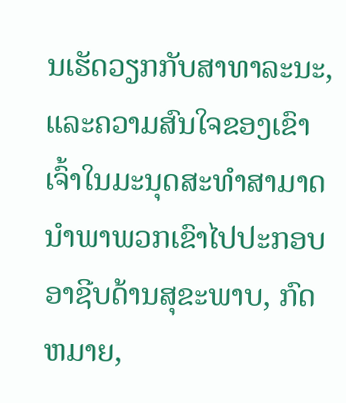ນເຮັດວຽກກັບສາທາລະນະ, ແລະຄວາມສົນໃຈຂອງເຂົາເຈົ້າໃນມະນຸດສະທໍາສາມາດນໍາພາພວກເຂົາໄປປະກອບອາຊີບດ້ານສຸຂະພາບ, ກົດຫມາຍ,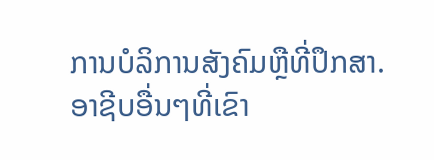ການບໍລິການສັງຄົມຫຼືທີ່ປຶກສາ. ອາຊີບອື່ນໆທີ່ເຂົາ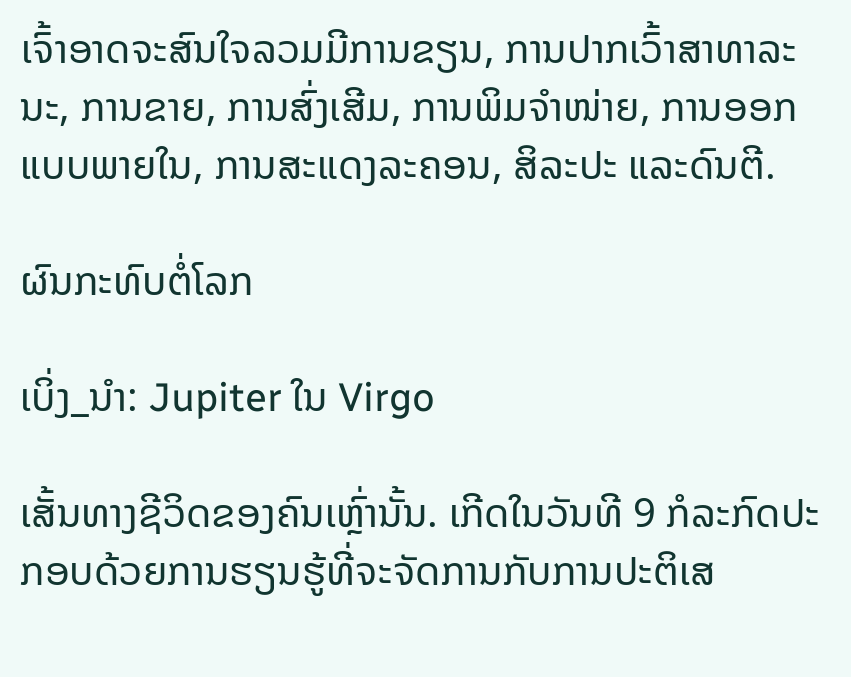ເຈົ້າອາດຈະສົນໃຈລວມມີການຂຽນ, ການປາກເວົ້າສາທາລະນະ, ການຂາຍ, ການສົ່ງເສີມ, ການພິມຈຳໜ່າຍ, ການອອກແບບພາຍໃນ, ການສະແດງລະຄອນ, ສິລະປະ ແລະດົນຕີ.

ຜົນກະທົບຕໍ່ໂລກ

ເບິ່ງ_ນຳ: Jupiter ໃນ Virgo

ເສັ້ນທາງຊີວິດຂອງຄົນເຫຼົ່ານັ້ນ. ເກີດໃນວັນທີ 9 ກໍລະກົດປະກອບດ້ວຍການຮຽນຮູ້ທີ່ຈະຈັດການກັບການປະຕິເສ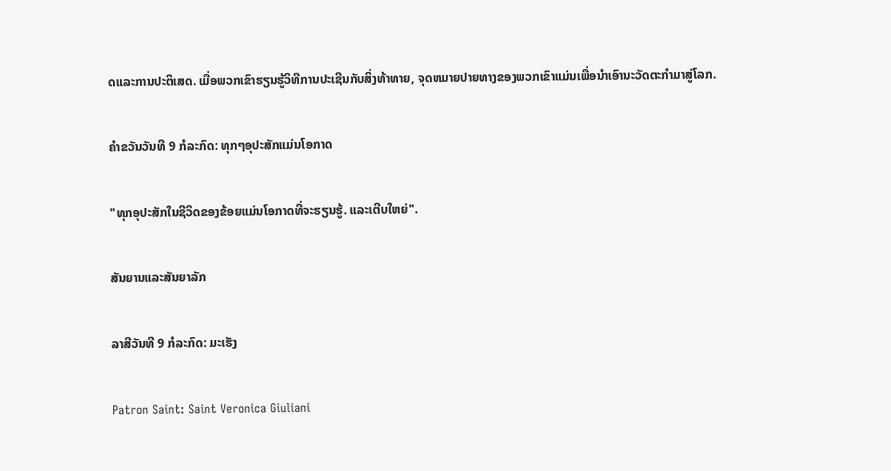ດແລະການປະຕິເສດ. ເມື່ອພວກເຂົາຮຽນຮູ້ວິທີການປະເຊີນກັບສິ່ງທ້າທາຍ, ຈຸດຫມາຍປາຍທາງຂອງພວກເຂົາແມ່ນເພື່ອນໍາເອົານະວັດຕະກໍາມາສູ່ໂລກ.

ຄໍາຂວັນວັນທີ 9 ກໍລະກົດ: ທຸກໆອຸປະສັກແມ່ນໂອກາດ

"ທຸກອຸປະສັກໃນຊີວິດຂອງຂ້ອຍແມ່ນໂອກາດທີ່ຈະຮຽນຮູ້. ແລະເຕີບໃຫຍ່".

ສັນຍານແລະສັນຍາລັກ

ລາສີວັນທີ 9 ກໍລະກົດ: ມະເຮັງ

Patron Saint: Saint Veronica Giuliani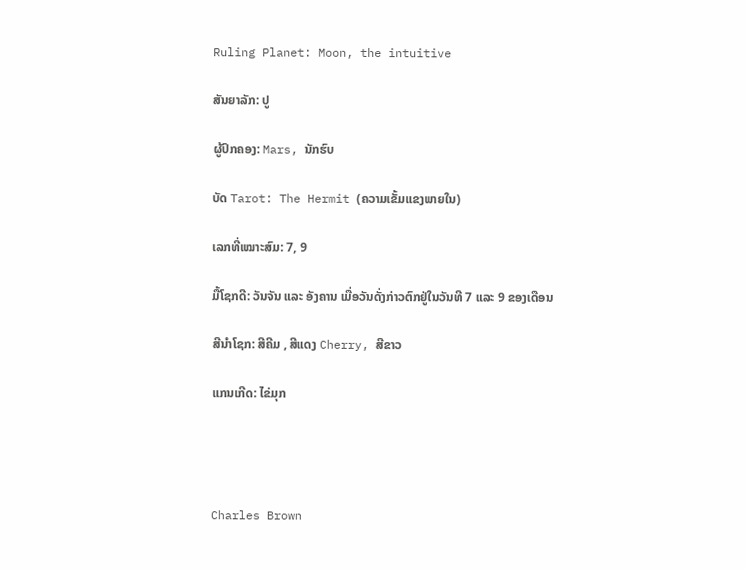Ruling Planet: Moon, the intuitive

ສັນຍາລັກ: ປູ

ຜູ້ປົກຄອງ: Mars, ນັກຮົບ

ບັດ Tarot: The Hermit (ຄວາມເຂັ້ມແຂງພາຍໃນ)

ເລກທີ່ເໝາະສົມ: 7, 9

ມື້ໂຊກດີ: ວັນຈັນ ແລະ ອັງຄານ ເມື່ອວັນດັ່ງກ່າວຕົກຢູ່ໃນວັນທີ 7 ແລະ 9 ຂອງເດືອນ

ສີນຳໂຊກ: ສີຄີມ , ສີແດງ Cherry, ສີຂາວ

ແກນເກີດ: ໄຂ່ມຸກ




Charles Brown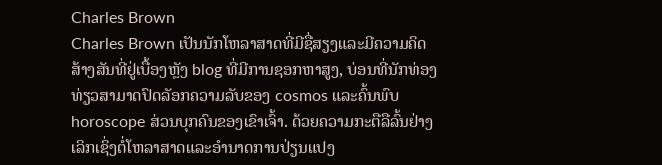Charles Brown
Charles Brown ເປັນນັກໂຫລາສາດທີ່ມີຊື່ສຽງແລະມີຄວາມຄິດສ້າງສັນທີ່ຢູ່ເບື້ອງຫຼັງ blog ທີ່ມີການຊອກຫາສູງ, ບ່ອນທີ່ນັກທ່ອງທ່ຽວສາມາດປົດລັອກຄວາມລັບຂອງ cosmos ແລະຄົ້ນພົບ horoscope ສ່ວນບຸກຄົນຂອງເຂົາເຈົ້າ. ດ້ວຍຄວາມກະຕືລືລົ້ນຢ່າງເລິກເຊິ່ງຕໍ່ໂຫລາສາດແລະອໍານາດການປ່ຽນແປງ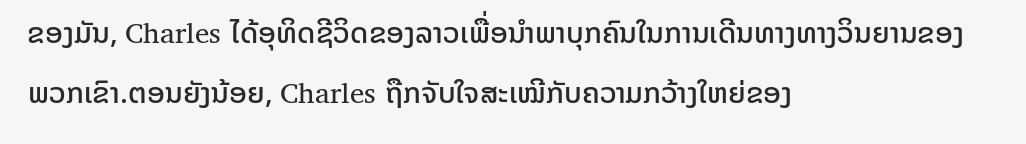ຂອງມັນ, Charles ໄດ້ອຸທິດຊີວິດຂອງລາວເພື່ອນໍາພາບຸກຄົນໃນການເດີນທາງທາງວິນຍານຂອງພວກເຂົາ.ຕອນຍັງນ້ອຍ, Charles ຖືກຈັບໃຈສະເໝີກັບຄວາມກວ້າງໃຫຍ່ຂອງ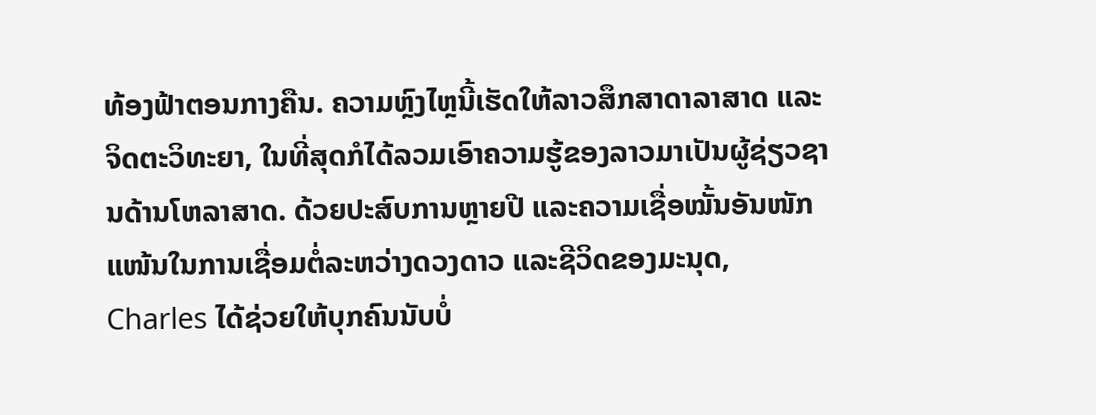ທ້ອງຟ້າຕອນກາງຄືນ. ຄວາມຫຼົງໄຫຼນີ້ເຮັດໃຫ້ລາວສຶກສາດາລາສາດ ແລະ ຈິດຕະວິທະຍາ, ໃນທີ່ສຸດກໍໄດ້ລວມເອົາຄວາມຮູ້ຂອງລາວມາເປັນຜູ້ຊ່ຽວຊານດ້ານໂຫລາສາດ. ດ້ວຍປະສົບການຫຼາຍປີ ແລະຄວາມເຊື່ອໝັ້ນອັນໜັກແໜ້ນໃນການເຊື່ອມຕໍ່ລະຫວ່າງດວງດາວ ແລະຊີວິດຂອງມະນຸດ, Charles ໄດ້ຊ່ວຍໃຫ້ບຸກຄົນນັບບໍ່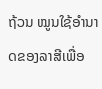ຖ້ວນ ໝູນໃຊ້ອຳນາດຂອງລາສີເພື່ອ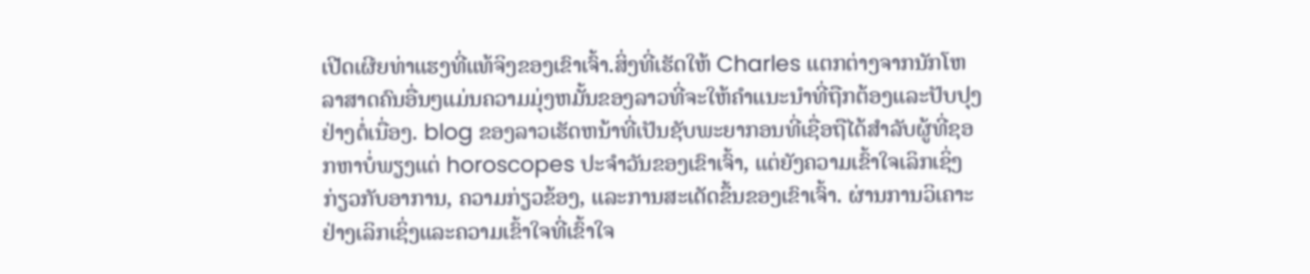ເປີດເຜີຍທ່າແຮງທີ່ແທ້ຈິງຂອງເຂົາເຈົ້າ.ສິ່ງທີ່ເຮັດໃຫ້ Charles ແຕກຕ່າງຈາກນັກໂຫລາສາດຄົນອື່ນໆແມ່ນຄວາມມຸ່ງຫມັ້ນຂອງລາວທີ່ຈະໃຫ້ຄໍາແນະນໍາທີ່ຖືກຕ້ອງແລະປັບປຸງຢ່າງຕໍ່ເນື່ອງ. blog ຂອງລາວເຮັດຫນ້າທີ່ເປັນຊັບພະຍາກອນທີ່ເຊື່ອຖືໄດ້ສໍາລັບຜູ້ທີ່ຊອກຫາບໍ່ພຽງແຕ່ horoscopes ປະຈໍາວັນຂອງເຂົາເຈົ້າ, ແຕ່ຍັງຄວາມເຂົ້າໃຈເລິກເຊິ່ງກ່ຽວກັບອາການ, ຄວາມກ່ຽວຂ້ອງ, ແລະການສະເດັດຂຶ້ນຂອງເຂົາເຈົ້າ. ຜ່ານການວິເຄາະຢ່າງເລິກເຊິ່ງແລະຄວາມເຂົ້າໃຈທີ່ເຂົ້າໃຈ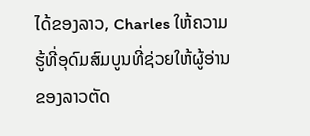ໄດ້ຂອງລາວ, Charles ໃຫ້ຄວາມຮູ້ທີ່ອຸດົມສົມບູນທີ່ຊ່ວຍໃຫ້ຜູ້ອ່ານຂອງລາວຕັດ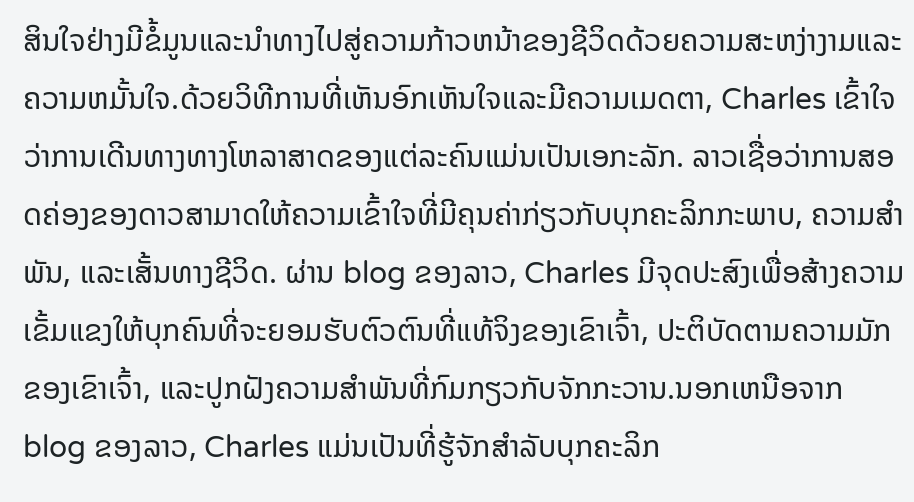ສິນໃຈຢ່າງມີຂໍ້ມູນແລະນໍາທາງໄປສູ່ຄວາມກ້າວຫນ້າຂອງຊີວິດດ້ວຍຄວາມສະຫງ່າງາມແລະຄວາມຫມັ້ນໃຈ.ດ້ວຍວິທີການທີ່ເຫັນອົກເຫັນໃຈແລະມີຄວາມເມດຕາ, Charles ເຂົ້າໃຈວ່າການເດີນທາງທາງໂຫລາສາດຂອງແຕ່ລະຄົນແມ່ນເປັນເອກະລັກ. ລາວເຊື່ອວ່າການສອດຄ່ອງຂອງດາວສາມາດໃຫ້ຄວາມເຂົ້າໃຈທີ່ມີຄຸນຄ່າກ່ຽວກັບບຸກຄະລິກກະພາບ, ຄວາມສໍາພັນ, ແລະເສັ້ນທາງຊີວິດ. ຜ່ານ blog ຂອງລາວ, Charles ມີຈຸດປະສົງເພື່ອສ້າງຄວາມເຂັ້ມແຂງໃຫ້ບຸກຄົນທີ່ຈະຍອມຮັບຕົວຕົນທີ່ແທ້ຈິງຂອງເຂົາເຈົ້າ, ປະຕິບັດຕາມຄວາມມັກຂອງເຂົາເຈົ້າ, ແລະປູກຝັງຄວາມສໍາພັນທີ່ກົມກຽວກັບຈັກກະວານ.ນອກເຫນືອຈາກ blog ຂອງລາວ, Charles ແມ່ນເປັນທີ່ຮູ້ຈັກສໍາລັບບຸກຄະລິກ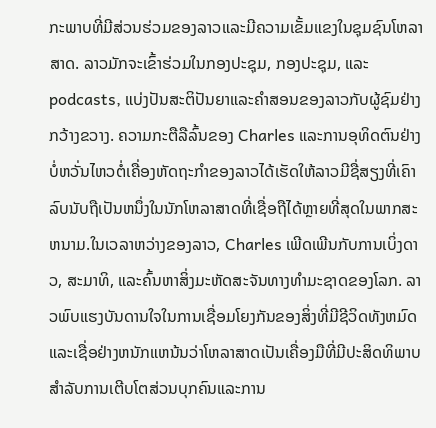ກະພາບທີ່ມີສ່ວນຮ່ວມຂອງລາວແລະມີຄວາມເຂັ້ມແຂງໃນຊຸມຊົນໂຫລາສາດ. ລາວມັກຈະເຂົ້າຮ່ວມໃນກອງປະຊຸມ, ກອງປະຊຸມ, ແລະ podcasts, ແບ່ງປັນສະຕິປັນຍາແລະຄໍາສອນຂອງລາວກັບຜູ້ຊົມຢ່າງກວ້າງຂວາງ. ຄວາມກະຕືລືລົ້ນຂອງ Charles ແລະການອຸທິດຕົນຢ່າງບໍ່ຫວັ່ນໄຫວຕໍ່ເຄື່ອງຫັດຖະກໍາຂອງລາວໄດ້ເຮັດໃຫ້ລາວມີຊື່ສຽງທີ່ເຄົາລົບນັບຖືເປັນຫນຶ່ງໃນນັກໂຫລາສາດທີ່ເຊື່ອຖືໄດ້ຫຼາຍທີ່ສຸດໃນພາກສະຫນາມ.ໃນເວລາຫວ່າງຂອງລາວ, Charles ເພີດເພີນກັບການເບິ່ງດາວ, ສະມາທິ, ແລະຄົ້ນຫາສິ່ງມະຫັດສະຈັນທາງທໍາມະຊາດຂອງໂລກ. ລາວພົບແຮງບັນດານໃຈໃນການເຊື່ອມໂຍງກັນຂອງສິ່ງທີ່ມີຊີວິດທັງຫມົດແລະເຊື່ອຢ່າງຫນັກແຫນ້ນວ່າໂຫລາສາດເປັນເຄື່ອງມືທີ່ມີປະສິດທິພາບສໍາລັບການເຕີບໂຕສ່ວນບຸກຄົນແລະການ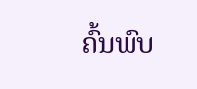ຄົ້ນພົບ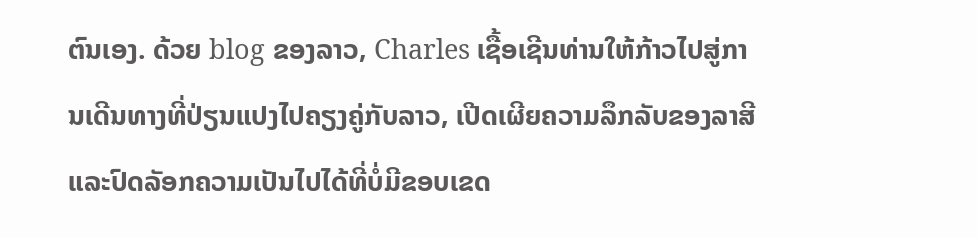ຕົນເອງ. ດ້ວຍ blog ຂອງລາວ, Charles ເຊື້ອເຊີນທ່ານໃຫ້ກ້າວໄປສູ່ການເດີນທາງທີ່ປ່ຽນແປງໄປຄຽງຄູ່ກັບລາວ, ເປີດເຜີຍຄວາມລຶກລັບຂອງລາສີແລະປົດລັອກຄວາມເປັນໄປໄດ້ທີ່ບໍ່ມີຂອບເຂດ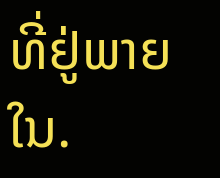ທີ່ຢູ່ພາຍໃນ.